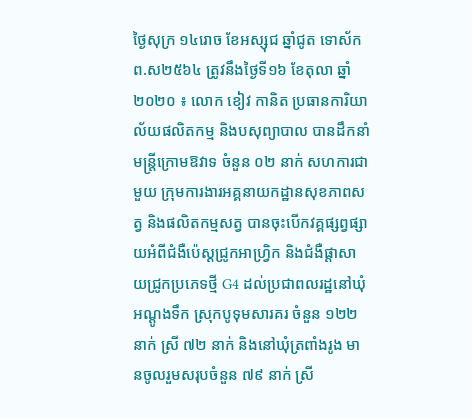ថ្ងៃសុក្រ ១៤រោច ខែអស្សុជ ឆ្នាំជូត ទោស័ក ព.ស២៥៦៤ ត្រូវនឹងថ្ងៃទី១៦ ខែតុលា ឆ្នាំ២០២០ ៖ លោក ខៀវ កានិត ប្រធានការិយាល័យផលិតកម្ម និងបសុព្យាបាល បានដឹកនាំមន្រ្តីក្រោមឱវាទ ចំនួន ០២ នាក់ សហការជាមួយ ក្រុមការងារអគ្គនាយកដ្ឋានសុខភាពសត្វ និងផលិតកម្មសត្វ បានចុះបើកវគ្គផ្សព្វផ្សាយអំពីជំងឺប៉េស្ដជ្រូកអាហ្រ្វិក និងជំងឺផ្ដាសាយជ្រូកប្រភេទថ្មី G4 ដល់ប្រជាពលរដ្ឋនៅឃុំអណ្ដូងទឹក ស្រុកបូទុមសារគរ ចំនួន ១២២ នាក់ ស្រី ៧២ នាក់ និងនៅឃុំត្រពាំងរូង មានចូលរួមសរុបចំនួន ៧៩ នាក់ ស្រី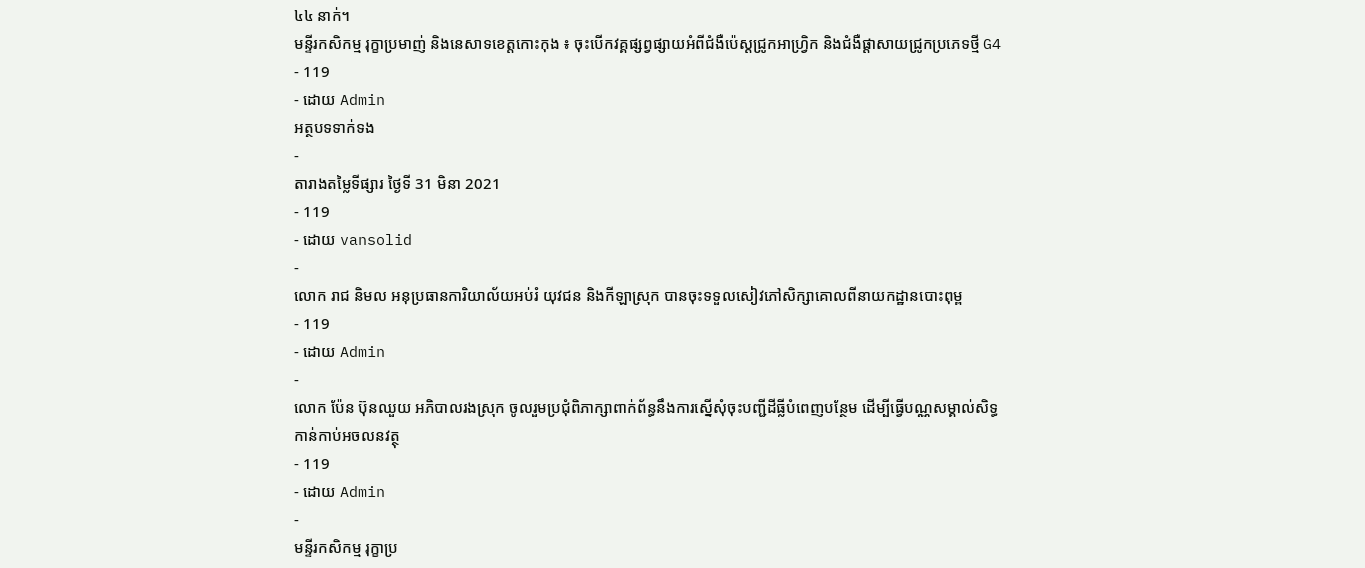៤៤ នាក់។
មន្ទីរកសិកម្ម រុក្ខាប្រមាញ់ និងនេសាទខេត្តកោះកុង ៖ ចុះបើកវគ្គផ្សព្វផ្សាយអំពីជំងឺប៉េស្ដជ្រូកអាហ្រ្វិក និងជំងឺផ្ដាសាយជ្រូកប្រភេទថ្មី G4
- 119
- ដោយ Admin
អត្ថបទទាក់ទង
-
តារាងតម្លៃទីផ្សារ ថ្ងៃទី 31 មិនា 2021
- 119
- ដោយ vansolid
-
លោក រាជ និមល អនុប្រធានការិយាល័យអប់រំ យុវជន និងកីឡាស្រុក បានចុះទទួលសៀវភៅសិក្សាគោលពីនាយកដ្ឋានបោះពុម្ព
- 119
- ដោយ Admin
-
លោក ប៉ែន ប៊ុនឈួយ អភិបាលរងស្រុក ចូលរួមប្រជុំពិភាក្សាពាក់ព័ន្ធនឹងការស្នើសុំចុះបញ្ជីដីធ្លីបំពេញបន្ថែម ដើម្បីធ្វើបណ្ណសម្គាល់សិទ្ធកាន់កាប់អចលនវត្ថុ
- 119
- ដោយ Admin
-
មន្ទីរកសិកម្ម រុក្ខាប្រ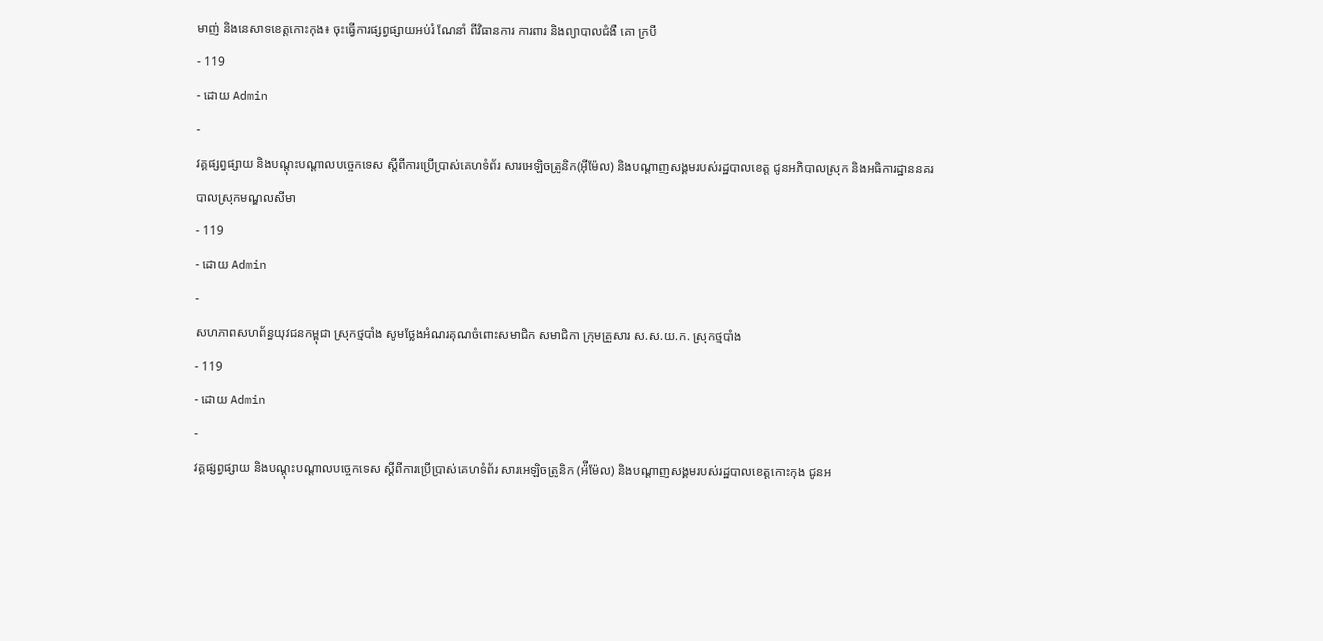មាញ់ និងនេសាទខេត្តកោះកុង៖ ចុះធ្វើការផ្សព្វផ្សាយអប់រំ ណែនាំ ពីវិធានការ ការពារ និងព្យាបាលជំងឺ គោ ក្របី
- 119
- ដោយ Admin
-
វគ្គផ្សព្វផ្សាយ និងបណ្តុះបណ្តាលបច្ចេកទេស ស្តីពីការប្រើប្រាស់គេហទំព័រ សារអេឡិចត្រូនិក(អ៊ីម៉ែល) និងបណ្តាញសង្គមរបស់រដ្ឋបាលខេត្ត ជូនអភិបាលស្រុក និងអធិការដ្ឋាននគរបាលស្រុកមណ្ឌលសីមា
- 119
- ដោយ Admin
-
សហភាពសហព័ន្ធយុវជនកម្ពុជា ស្រុកថ្មបាំង សូមថ្លែងអំណរគុណចំពោះសមាជិក សមាជិកា ក្រុមគ្រួសារ ស.ស.យ.ក. ស្រុកថ្មបាំង
- 119
- ដោយ Admin
-
វគ្គផ្សព្វផ្សាយ និងបណ្តុះបណ្តាលបច្ចេកទេស ស្តីពីការប្រើប្រាស់គេហទំព័រ សារអេឡិចត្រូនិក (អ៉ីម៉ែល) និងបណ្តាញសង្គមរបស់រដ្ឋបាលខេត្តកោះកុង ជូនអ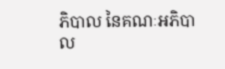ភិបាល នៃគណៈអភិបាល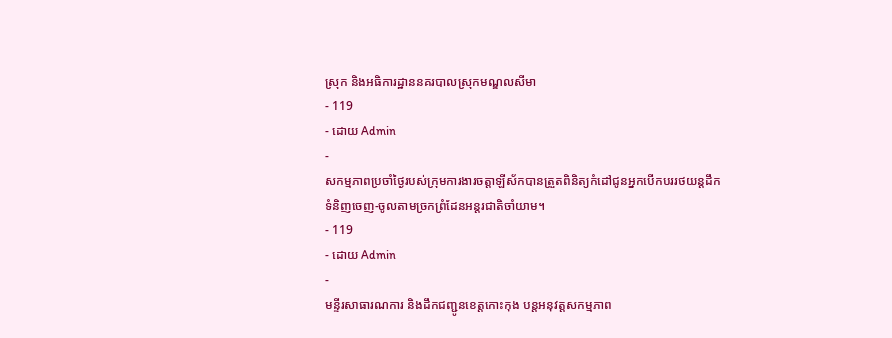ស្រុក និងអធិការដ្ឋាននគរបាលស្រុកមណ្ឌលសីមា
- 119
- ដោយ Admin
-
សកម្មភាពប្រចាំថ្ងៃរបស់ក្រុមការងារចត្តាឡីស័កបានត្រួតពិនិត្យកំដៅជូនអ្នកបើកបររថយន្តដឹកទំនិញចេញ-ចូលតាមច្រកព្រំដែនអន្តរជាតិចាំយាម។
- 119
- ដោយ Admin
-
មន្ទីរសាធារណការ និងដឹកជញ្ជូនខេត្តកោះកុង បន្តអនុវត្តសកម្មភាព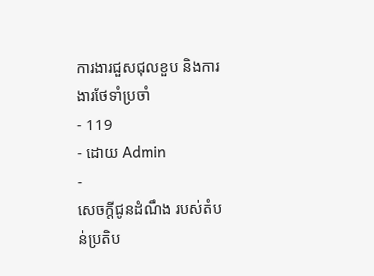ការងារជួសជុលខួប និងការងារថែទាំប្រចាំ
- 119
- ដោយ Admin
-
សេចក្តីជូនដំណឹង របស់តំបន់ប្រតិប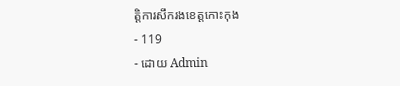ត្តិការសឹករងខេត្តកោះកុង
- 119
- ដោយ Admin